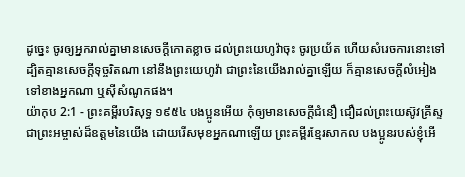ដូច្នេះ ចូរឲ្យអ្នករាល់គ្នាមានសេចក្ដីកោតខ្លាច ដល់ព្រះយេហូវ៉ាចុះ ចូរប្រយ័ត ហើយសំរេចការនោះទៅ ដ្បិតគ្មានសេចក្ដីទុច្ចរិតណា នៅនឹងព្រះយេហូវ៉ា ជាព្រះនៃយើងរាល់គ្នាឡើយ ក៏គ្មានសេចក្ដីលំអៀងទៅខាងអ្នកណា ឬស៊ីសំណូកផង។
យ៉ាកុប 2:1 - ព្រះគម្ពីរបរិសុទ្ធ ១៩៥៤ បងប្អូនអើយ កុំឲ្យមានសេចក្ដីជំនឿ ជឿដល់ព្រះយេស៊ូវគ្រីស្ទ ជាព្រះអម្ចាស់ដ៏ឧត្តមនៃយើង ដោយរើសមុខអ្នកណាឡើយ ព្រះគម្ពីរខ្មែរសាកល បងប្អូនរបស់ខ្ញុំអើ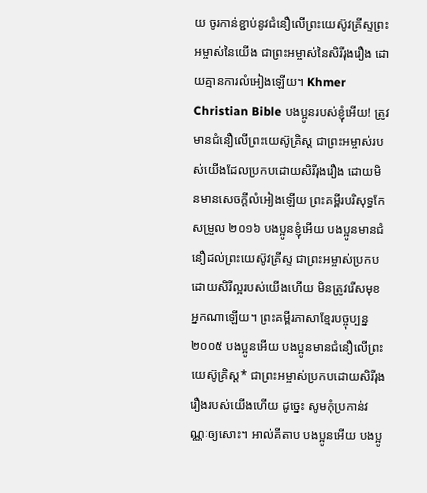យ ចូរកាន់ខ្ជាប់នូវជំនឿលើព្រះយេស៊ូវគ្រីស្ទព្រះអម្ចាស់នៃយើង ជាព្រះអម្ចាស់នៃសិរីរុងរឿង ដោយគ្មានការលំអៀងឡើយ។ Khmer Christian Bible បងប្អូនរបស់ខ្ញុំអើយ! ត្រូវមានជំនឿលើព្រះយេស៊ូគ្រិស្ដ ជាព្រះអម្ចាស់របស់យើងដែលប្រកបដោយសិរីរុងរឿង ដោយមិនមានសេចក្ដីលំអៀងឡើយ ព្រះគម្ពីរបរិសុទ្ធកែសម្រួល ២០១៦ បងប្អូនខ្ញុំអើយ បងប្អូនមានជំនឿដល់ព្រះយេស៊ូវគ្រីស្ទ ជាព្រះអម្ចាស់ប្រកបដោយសិរីល្អរបស់យើងហើយ មិនត្រូវរើសមុខអ្នកណាឡើយ។ ព្រះគម្ពីរភាសាខ្មែរបច្ចុប្បន្ន ២០០៥ បងប្អូនអើយ បងប្អូនមានជំនឿលើព្រះយេស៊ូគ្រិស្ត* ជាព្រះអម្ចាស់ប្រកបដោយសិរីរុងរឿងរបស់យើងហើយ ដូច្នេះ សូមកុំប្រកាន់វណ្ណៈឲ្យសោះ។ អាល់គីតាប បងប្អូនអើយ បងប្អូ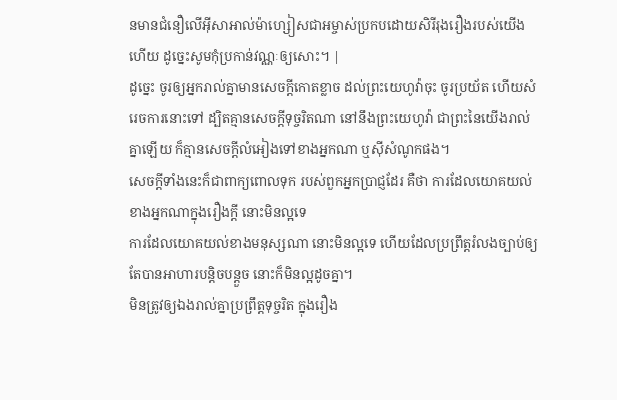នមានជំនឿលើអ៊ីសាអាល់ម៉ាហ្សៀសជាអម្ចាស់ប្រកបដោយសិរីរុងរឿងរបស់យើងហើយ ដូច្នេះសូមកុំប្រកាន់វណ្ណៈឲ្យសោះ។ |
ដូច្នេះ ចូរឲ្យអ្នករាល់គ្នាមានសេចក្ដីកោតខ្លាច ដល់ព្រះយេហូវ៉ាចុះ ចូរប្រយ័ត ហើយសំរេចការនោះទៅ ដ្បិតគ្មានសេចក្ដីទុច្ចរិតណា នៅនឹងព្រះយេហូវ៉ា ជាព្រះនៃយើងរាល់គ្នាឡើយ ក៏គ្មានសេចក្ដីលំអៀងទៅខាងអ្នកណា ឬស៊ីសំណូកផង។
សេចក្ដីទាំងនេះក៏ជាពាក្យពោលទុក របស់ពួកអ្នកប្រាជ្ញដែរ គឺថា ការដែលយោគយល់ខាងអ្នកណាក្នុងរឿងក្តី នោះមិនល្អទេ
ការដែលយោគយល់ខាងមនុស្សណា នោះមិនល្អទេ ហើយដែលប្រព្រឹត្តរំលងច្បាប់ឲ្យតែបានអាហារបន្តិចបន្តួច នោះក៏មិនល្អដូចគ្នា។
មិនត្រូវឲ្យឯងរាល់គ្នាប្រព្រឹត្តទុច្ចរិត ក្នុងរឿង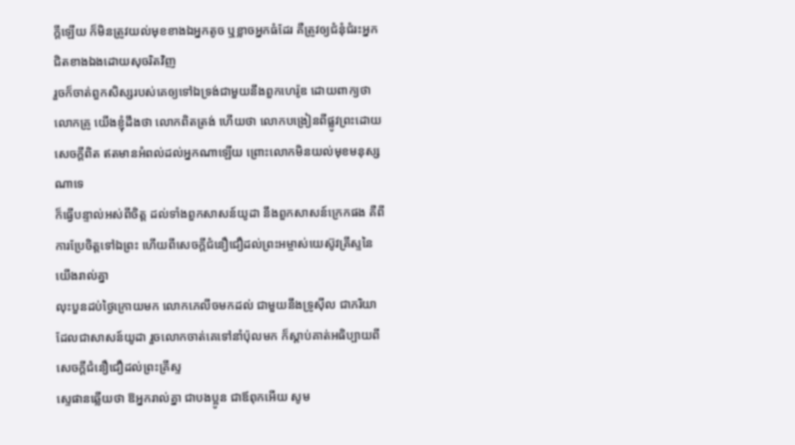ក្តីឡើយ ក៏មិនត្រូវយល់មុខខាងឯអ្នកតូច ឬខ្លាចអ្នកធំដែរ គឺត្រូវឲ្យជំនុំជំរះអ្នកជិតខាងឯងដោយសុចរិតវិញ
រួចក៏ចាត់ពួកសិស្សរបស់គេឲ្យទៅឯទ្រង់ជាមួយនឹងពួកហេរ៉ូឌ ដោយពាក្យថា លោកគ្រូ យើងខ្ញុំដឹងថា លោកពិតត្រង់ ហើយថា លោកបង្រៀនពីផ្លូវព្រះដោយសេចក្ដីពិត ឥតមានអំពល់ដល់អ្នកណាឡើយ ព្រោះលោកមិនយល់មុខមនុស្សណាទេ
ក៏ធ្វើបន្ទាល់អស់ពីចិត្ត ដល់ទាំងពួកសាសន៍យូដា នឹងពួកសាសន៍ក្រេកផង គឺពីការប្រែចិត្តទៅឯព្រះ ហើយពីសេចក្ដីជំនឿជឿដល់ព្រះអម្ចាស់យេស៊ូវគ្រីស្ទនៃយើងរាល់គ្នា
លុះបួនដប់ថ្ងៃក្រោយមក លោកភេលីចមកដល់ ជាមួយនឹងទ្រូស៊ីល ជាភរិយា ដែលជាសាសន៍យូដា រួចលោកចាត់គេទៅនាំប៉ុលមក ក៏ស្តាប់គាត់អធិប្បាយពីសេចក្ដីជំនឿជឿដល់ព្រះគ្រីស្ទ
ស្ទេផានឆ្លើយថា ឱអ្នករាល់គ្នា ជាបងប្អូន ជាឪពុកអើយ សូម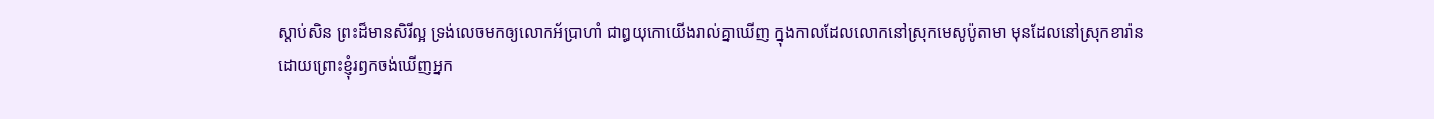ស្តាប់សិន ព្រះដ៏មានសិរីល្អ ទ្រង់លេចមកឲ្យលោកអ័ប្រាហាំ ជាឰយុកោយើងរាល់គ្នាឃើញ ក្នុងកាលដែលលោកនៅស្រុកមេសូប៉ូតាមា មុនដែលនៅស្រុកខារ៉ាន
ដោយព្រោះខ្ញុំរឭកចង់ឃើញអ្នក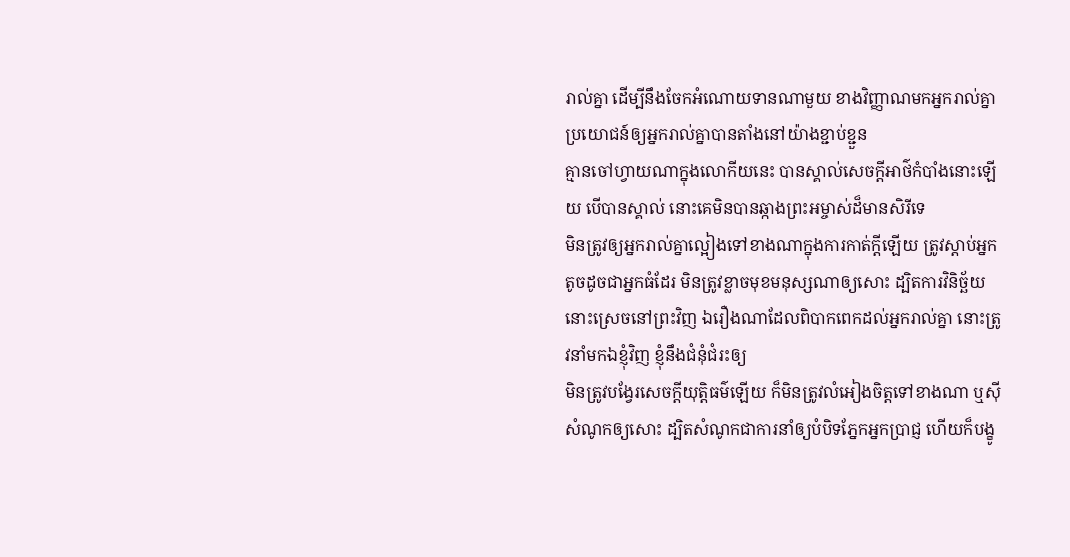រាល់គ្នា ដើម្បីនឹងចែកអំណោយទានណាមួយ ខាងវិញ្ញាណមកអ្នករាល់គ្នា ប្រយោជន៍ឲ្យអ្នករាល់គ្នាបានតាំងនៅយ៉ាងខ្ជាប់ខ្ជួន
គ្មានចៅហ្វាយណាក្នុងលោកីយនេះ បានស្គាល់សេចក្ដីអាថ៌កំបាំងនោះឡើយ បើបានស្គាល់ នោះគេមិនបានឆ្កាងព្រះអម្ចាស់ដ៏មានសិរីទេ
មិនត្រូវឲ្យអ្នករាល់គ្នាល្អៀងទៅខាងណាក្នុងការកាត់ក្តីឡើយ ត្រូវស្តាប់អ្នកតូចដូចជាអ្នកធំដែរ មិនត្រូវខ្លាចមុខមនុស្សណាឲ្យសោះ ដ្បិតការវិនិច្ឆ័យ នោះស្រេចនៅព្រះវិញ ឯរឿងណាដែលពិបាកពេកដល់អ្នករាល់គ្នា នោះត្រូវនាំមកឯខ្ញុំវិញ ខ្ញុំនឹងជំនុំជំរះឲ្យ
មិនត្រូវបង្វែរសេចក្ដីយុត្តិធម៌ឡើយ ក៏មិនត្រូវលំអៀងចិត្តទៅខាងណា ឬស៊ីសំណូកឲ្យសោះ ដ្បិតសំណូកជាការនាំឲ្យបំបិទភ្នែកអ្នកប្រាជ្ញ ហើយក៏បង្ខូ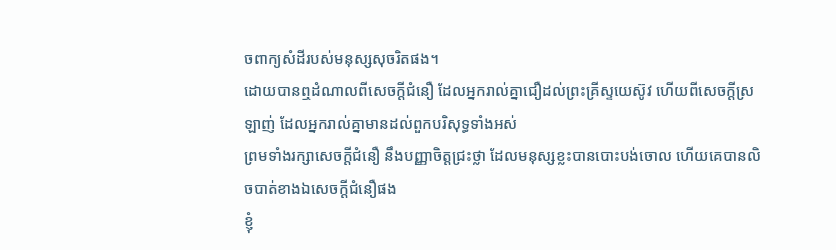ចពាក្យសំដីរបស់មនុស្សសុចរិតផង។
ដោយបានឮដំណាលពីសេចក្ដីជំនឿ ដែលអ្នករាល់គ្នាជឿដល់ព្រះគ្រីស្ទយេស៊ូវ ហើយពីសេចក្ដីស្រឡាញ់ ដែលអ្នករាល់គ្នាមានដល់ពួកបរិសុទ្ធទាំងអស់
ព្រមទាំងរក្សាសេចក្ដីជំនឿ នឹងបញ្ញាចិត្តជ្រះថ្លា ដែលមនុស្សខ្លះបានបោះបង់ចោល ហើយគេបានលិចបាត់ខាងឯសេចក្ដីជំនឿផង
ខ្ញុំ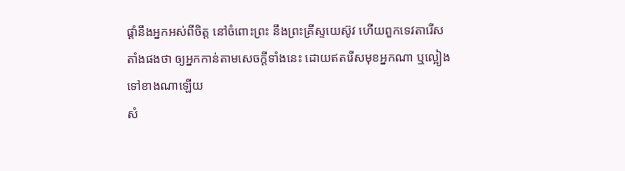ផ្តាំនឹងអ្នកអស់ពីចិត្ត នៅចំពោះព្រះ នឹងព្រះគ្រីស្ទយេស៊ូវ ហើយពួកទេវតារើសតាំងផងថា ឲ្យអ្នកកាន់តាមសេចក្ដីទាំងនេះ ដោយឥតរើសមុខអ្នកណា ឬល្អៀងទៅខាងណាឡើយ
សំ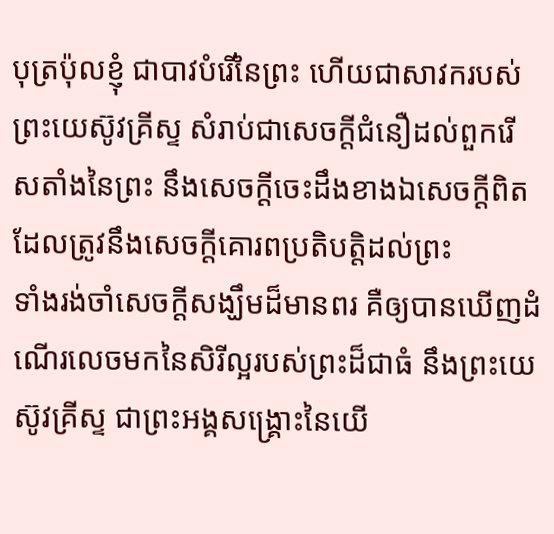បុត្រប៉ុលខ្ញុំ ជាបាវបំរើនៃព្រះ ហើយជាសាវករបស់ព្រះយេស៊ូវគ្រីស្ទ សំរាប់ជាសេចក្ដីជំនឿដល់ពួករើសតាំងនៃព្រះ នឹងសេចក្ដីចេះដឹងខាងឯសេចក្ដីពិត ដែលត្រូវនឹងសេចក្ដីគោរពប្រតិបត្តិដល់ព្រះ
ទាំងរង់ចាំសេចក្ដីសង្ឃឹមដ៏មានពរ គឺឲ្យបានឃើញដំណើរលេចមកនៃសិរីល្អរបស់ព្រះដ៏ជាធំ នឹងព្រះយេស៊ូវគ្រីស្ទ ជាព្រះអង្គសង្គ្រោះនៃយើ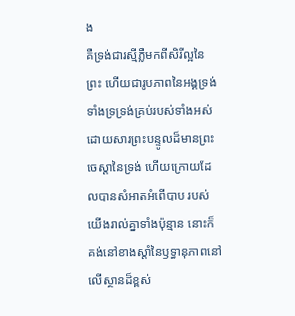ង
គឺទ្រង់ជារស្មីភ្លឺមកពីសិរីល្អនៃព្រះ ហើយជារូបភាពនៃអង្គទ្រង់ ទាំងទ្រទ្រង់គ្រប់របស់ទាំងអស់ ដោយសារព្រះបន្ទូលដ៏មានព្រះចេស្តានៃទ្រង់ ហើយក្រោយដែលបានសំអាតអំពើបាប របស់យើងរាល់គ្នាទាំងប៉ុន្មាន នោះក៏គង់នៅខាងស្តាំនៃឫទ្ធានុភាពនៅលើស្ថានដ៏ខ្ពស់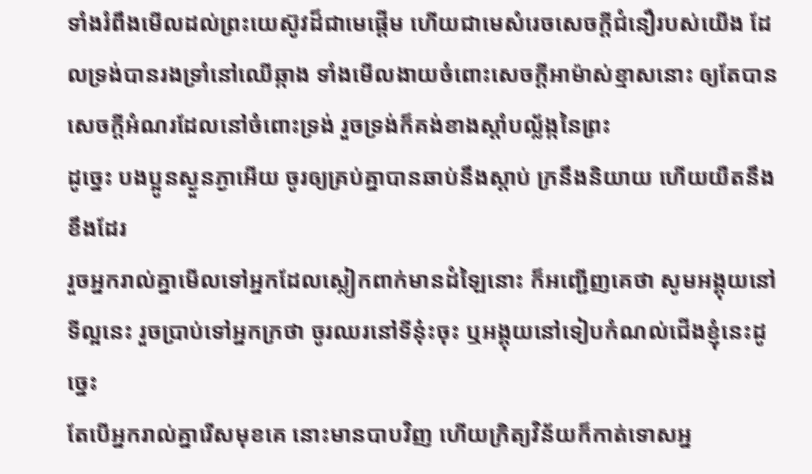ទាំងរំពឹងមើលដល់ព្រះយេស៊ូវដ៏ជាមេផ្តើម ហើយជាមេសំរេចសេចក្ដីជំនឿរបស់យើង ដែលទ្រង់បានរងទ្រាំនៅឈើឆ្កាង ទាំងមើលងាយចំពោះសេចក្ដីអាម៉ាស់ខ្មាសនោះ ឲ្យតែបានសេចក្ដីអំណរដែលនៅចំពោះទ្រង់ រួចទ្រង់ក៏គង់ខាងស្តាំបល្ល័ង្កនៃព្រះ
ដូច្នេះ បងប្អូនស្ងួនភ្ងាអើយ ចូរឲ្យគ្រប់គ្នាបានឆាប់នឹងស្តាប់ ក្រនឹងនិយាយ ហើយយឺតនឹងខឹងដែរ
រួចអ្នករាល់គ្នាមើលទៅអ្នកដែលស្លៀកពាក់មានដំឡៃនោះ ក៏អញ្ជើញគេថា សូមអង្គុយនៅទីល្អនេះ រួចប្រាប់ទៅអ្នកក្រថា ចូរឈរនៅទីនុ៎ះចុះ ឬអង្គុយនៅទៀបកំណល់ជើងខ្ញុំនេះដូច្នេះ
តែបើអ្នករាល់គ្នារើសមុខគេ នោះមានបាបវិញ ហើយក្រិត្យវិន័យក៏កាត់ទោសអ្ន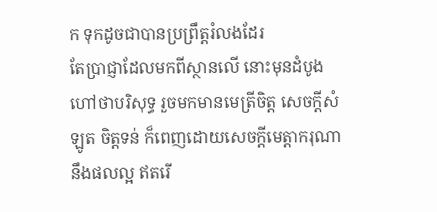ក ទុកដូចជាបានប្រព្រឹត្តរំលងដែរ
តែប្រាជ្ញាដែលមកពីស្ថានលើ នោះមុនដំបូងហៅថាបរិសុទ្ធ រួចមកមានមេត្រីចិត្ត សេចក្ដីសំឡូត ចិត្តទន់ ក៏ពេញដោយសេចក្ដីមេត្តាករុណា នឹងផលល្អ ឥតរើ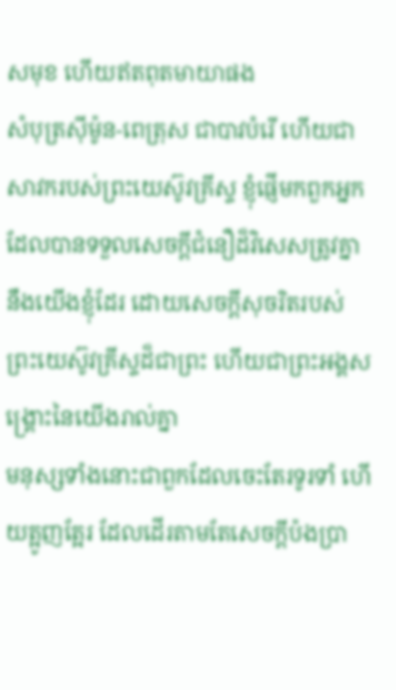សមុខ ហើយឥតពុតមាយាផង
សំបុត្រស៊ីម៉ូន-ពេត្រុស ជាបាវបំរើ ហើយជាសាវករបស់ព្រះយេស៊ូវគ្រីស្ទ ខ្ញុំផ្ញើមកពួកអ្នក ដែលបានទទួលសេចក្ដីជំនឿដ៏វិសេសត្រូវគ្នានឹងយើងខ្ញុំដែរ ដោយសេចក្ដីសុចរិតរបស់ព្រះយេស៊ូវគ្រីស្ទដ៏ជាព្រះ ហើយជាព្រះអង្គសង្គ្រោះនៃយើងរាល់គ្នា
មនុស្សទាំងនោះជាពួកដែលចេះតែរទូរទាំ ហើយត្អូញត្អែរ ដែលដើរតាមតែសេចក្ដីប៉ងប្រា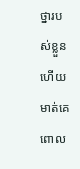ថ្នារបស់ខ្លួន ហើយមាត់គេពោល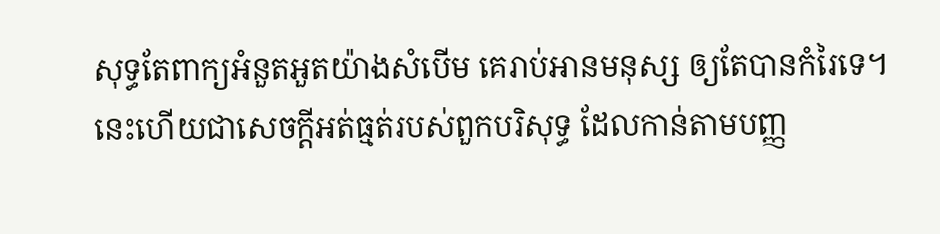សុទ្ធតែពាក្យអំនួតអួតយ៉ាងសំបើម គេរាប់អានមនុស្ស ឲ្យតែបានកំរៃទេ។
នេះហើយជាសេចក្ដីអត់ធ្មត់របស់ពួកបរិសុទ្ធ ដែលកាន់តាមបញ្ញ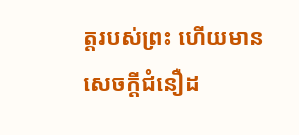ត្តរបស់ព្រះ ហើយមានសេចក្ដីជំនឿដ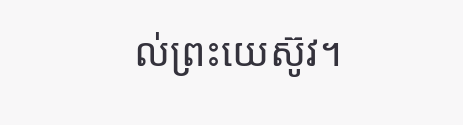ល់ព្រះយេស៊ូវ។